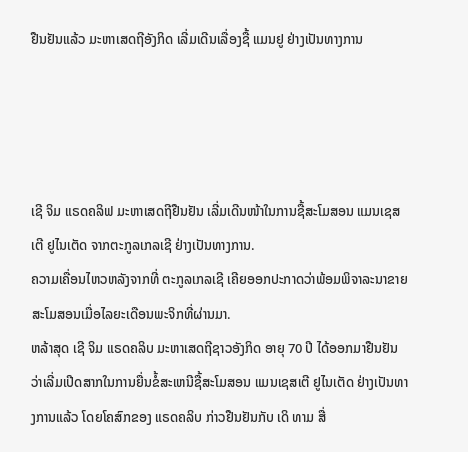ຢືນຢັນແລ້ວ ມະຫາເສດຖີອັງກິດ ເລີ່ມເດີນເລື່ອງຊື້ ແມນຢູ ຢ່າງເປັນທາງການ




ເຊີ ຈິມ ແຣດຄລິຟ ມະຫາເສດຖີຢືນຢັນ ເລີ່ມເດີນໜ້າໃນການຊື້ສະໂມສອນ ແມນເຊສເຕີ ຢູໄນເຕັດ ຈາກຕະກູລເກລເຊີ ຢ່າງເປັນທາງການ.
ຄວາມເຄື່ອນໄຫວຫລັງຈາກທີ່ ຕະກູລເກລເຊີ ເຄີຍອອກປະກາດວ່າພ້ອມພິຈາລະນາຂາຍສະໂມສອນເມື່ອໄລຍະເດືອນພະຈິກທີ່ຜ່ານມາ.
ຫລ້າສຸດ ເຊີ ຈິມ ແຣດຄລິບ ມະຫາເສດຖີຊາວອັງກິດ ອາຍຸ 70 ປີ ໄດ້ອອກມາຢືນຢັນວ່າເລີ່ມເປີດສາກໃນການຍື່ນຂໍ້ສະເຫນີຊື້ສະໂມສອນ ແມນເຊສເຕີ ຢູໄນເຕັດ ຢ່າງເປັນທາງການແລ້ວ ໂດຍໂຄສົກຂອງ ແຣດຄລິບ ກ່າວຢືນຢັນກັບ ເດິ ທາມ ສື່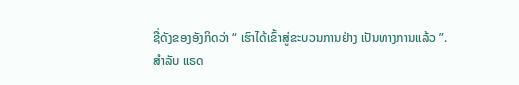ຊື່ດັງຂອງອັງກິດວ່າ “ ເຮົາໄດ້ເຂົ້າສູ່ຂະບວນການຢ່າງ ເປັນທາງການແລ້ວ ”.
ສຳລັບ ແຣດ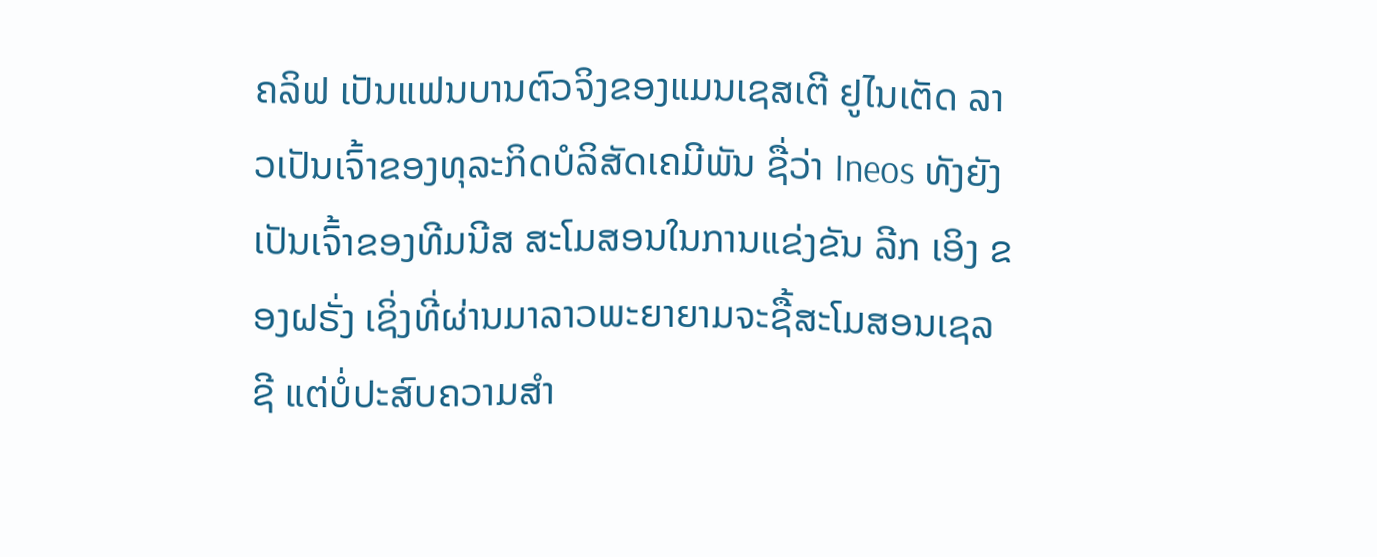ຄລິຟ ເປັນແຟນບານຕົວຈິງຂອງແມນເຊສເຕີ ຢູໄນເຕັດ ລາວເປັນເຈົ້າຂອງທຸລະກິດບໍລິສັດເຄມີພັນ ຊື່ວ່າ Ineos ທັງຍັງເປັນເຈົ້າຂອງທີມນີສ ສະໂມສອນໃນການແຂ່ງຂັນ ລີກ ເອິງ ຂອງຝຣັ່ງ ເຊິ່ງທີ່ຜ່ານມາລາວພະຍາຍາມຈະຊື້ສະໂມສອນເຊລຊີ ແຕ່ບໍ່ປະສົບຄວາມສຳ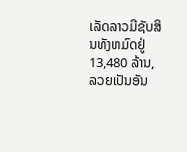ເລັດລາວມີຊັບສິນທັງຫມົດຢູ່ 13,480 ລ້ານ, ລວຍເປັນອັນ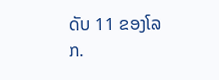ດັບ 11 ຂອງໂລກ.